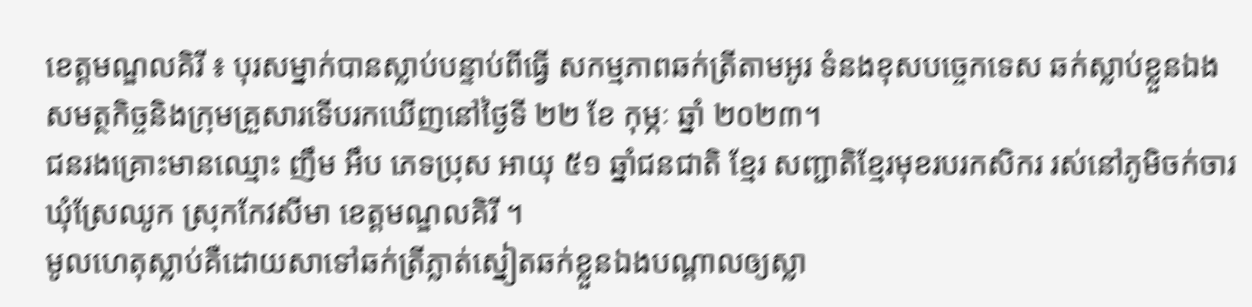ខេត្តមណ្ឌលគិរី ៖ បុរសម្នាក់បានស្លាប់បន្ទាប់ពីធ្វើ សកម្មភាពឆក់ត្រីតាមអូរ ទំនងខុសបច្ចេកទេស ឆក់ស្លាប់ខ្លួនឯង សមត្ថកិច្ចនិងក្រុមគ្រួសារទើបរកឃើញនៅថ្ងៃទី ២២ ខែ កុម្ភៈ ឆ្នាំ ២០២៣។
ជនរងគ្រោះមានឈ្មោះ ញឹម អឹប ភេទប្រុស អាយុ ៥១ ឆ្នាំជនជាតិ ខ្មែរ សញ្ជាតិខ្មែរមុខរបរកសិករ រស់នៅភូមិចក់ចារ ឃុំស្រែឈូក ស្រុកកែវសីមា ខេត្តមណ្ឌលគិរី ។
មូលហេតុស្លាប់គឺដោយសាទៅឆក់ត្រីភ្លាត់ស្នៀតឆក់ខ្លួនឯងបណ្តាលឲ្យស្លា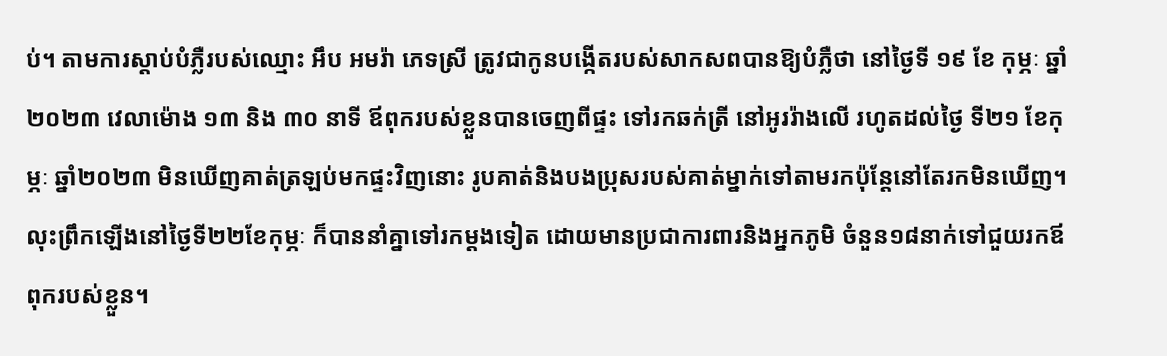ប់។ តាមការស្ដាប់បំភ្លឺរបស់ឈ្មោះ អឹប អមរ៉ា ភេទស្រី ត្រូវជាកូនបង្កើតរបស់សាកសពបានឱ្យបំភ្លឺថា នៅថ្ងៃទី ១៩ ខែ កុម្ភៈ ឆ្នាំ២០២៣ វេលាម៉ោង ១៣ និង ៣០ នាទី ឪពុករបស់ខ្លួនបានចេញពីផ្ទះ ទៅរកឆក់ត្រី នៅអូររ៉ាងលើ រហូតដល់ថ្ងៃ ទី២១ ខែកុម្ភៈ ឆ្នាំ២០២៣ មិនឃើញគាត់ត្រឡប់មកផ្ទះវិញនោះ រូបគាត់និងបងប្រុសរបស់គាត់ម្នាក់ទៅតាមរកប៉ុន្តែនៅតែរកមិនឃើញ។
លុះព្រឹកឡើងនៅថ្ងៃទី២២ខែកុម្ភៈ ក៏បាននាំគ្នាទៅរកម្តងទៀត ដោយមានប្រជាការពារនិងអ្នកភូមិ ចំនួន១៨នាក់ទៅជួយរកឪពុករបស់ខ្លួន។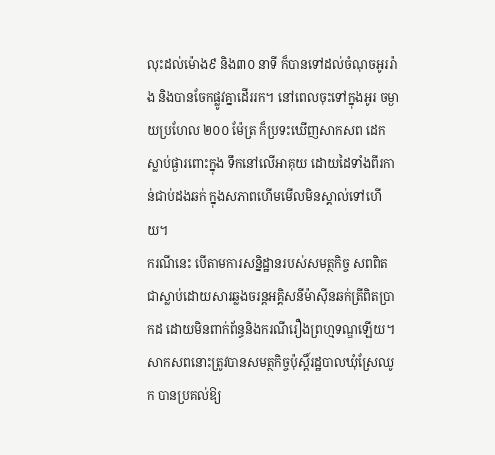លុះដល់ម៉ោង៩ និង៣០ នាទី ក៏បានទៅដល់ចំណុចអូររ៉ាង និងបានចែកផ្លូវគ្នាដើររក។ នៅពេលចុះទៅក្នុងអូរ ចម្ងាយប្រហែល ២០០ ម៉ែត្រ ក៏ប្រទះឃើញសាកសព ដេកស្លាប់ផ្ងារពោះក្នុង ទឹកនៅលើអាគុយ ដោយដៃទាំងពីរកាន់ជាប់ដងឆក់ ក្នុងសភាពហើមមើលមិនស្គាល់ទៅហើយ។
ករណីនេះ បើតាមការសន្និដ្ឋានរបស់សមត្ថកិច្ច សពពិតជាស្លាប់ដោយសារឆ្លងចរន្តអគ្គិសនីម៉ាស៊ីនឆក់ត្រីពិតប្រាកដ ដោយមិនពាក់ព័ន្ធនិងករណីរឿងព្រហ្មទណ្ឌឡើយ។ សាកសពនោះត្រូវបានសមត្ថកិច្ចប៉ុស្ដិ៍រដ្ឋបាលឃុំស្រែឈូក បានប្រគល់ឱ្យ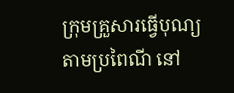ក្រុមគ្រួសារធ្វើបុណ្យតាមប្រពៃណី នៅ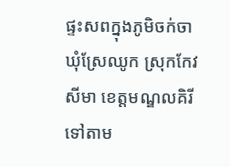ផ្ទះសពក្នុងភូមិចក់ចា ឃុំស្រែឈូក ស្រុកកែវសីមា ខេត្តមណ្ឌលគិរី ទៅតាម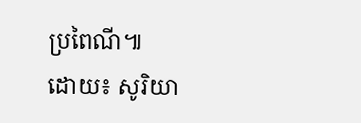ប្រពៃណី៕
ដោយ៖ សូរិយា